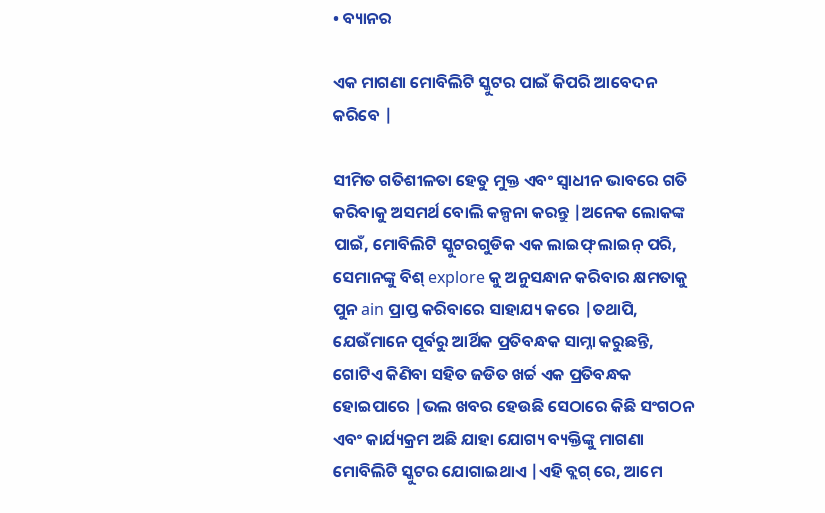• ବ୍ୟାନର

ଏକ ମାଗଣା ମୋବିଲିଟି ସ୍କୁଟର ପାଇଁ କିପରି ଆବେଦନ କରିବେ |

ସୀମିତ ଗତିଶୀଳତା ହେତୁ ମୁକ୍ତ ଏବଂ ସ୍ୱାଧୀନ ଭାବରେ ଗତି କରିବାକୁ ଅସମର୍ଥ ବୋଲି କଳ୍ପନା କରନ୍ତୁ |ଅନେକ ଲୋକଙ୍କ ପାଇଁ, ମୋବିଲିଟି ସ୍କୁଟରଗୁଡିକ ଏକ ଲାଇଫ୍ ଲାଇନ୍ ପରି, ସେମାନଙ୍କୁ ବିଶ୍ explore କୁ ଅନୁସନ୍ଧାନ କରିବାର କ୍ଷମତାକୁ ପୁନ ain ପ୍ରାପ୍ତ କରିବାରେ ସାହାଯ୍ୟ କରେ |ତଥାପି, ଯେଉଁମାନେ ପୂର୍ବରୁ ଆର୍ଥିକ ପ୍ରତିବନ୍ଧକ ସାମ୍ନା କରୁଛନ୍ତି, ଗୋଟିଏ କିଣିବା ସହିତ ଜଡିତ ଖର୍ଚ୍ଚ ଏକ ପ୍ରତିବନ୍ଧକ ହୋଇପାରେ |ଭଲ ଖବର ହେଉଛି ସେଠାରେ କିଛି ସଂଗଠନ ଏବଂ କାର୍ଯ୍ୟକ୍ରମ ଅଛି ଯାହା ଯୋଗ୍ୟ ବ୍ୟକ୍ତିଙ୍କୁ ମାଗଣା ମୋବିଲିଟି ସ୍କୁଟର ଯୋଗାଇଥାଏ |ଏହି ବ୍ଲଗ୍ ରେ, ଆମେ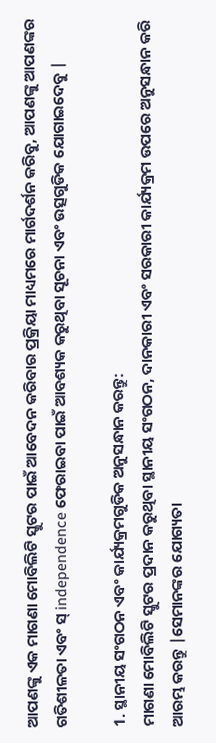ଆପଣଙ୍କୁ ଏକ ମାଗଣା ମୋବିଲିଟି ସ୍କୁଟର ପାଇଁ ଆବେଦନ କରିବାର ପ୍ରକ୍ରିୟା ମାଧ୍ୟମରେ ମାର୍ଗଦର୍ଶନ କରିବୁ, ଆପଣଙ୍କୁ ଆପଣଙ୍କର ଗତିଶୀଳତା ଏବଂ ସ୍ independence ଫେରାଇବା ପାଇଁ ଆବଶ୍ୟକ କରୁଥିବା ସୂଚନା ଏବଂ ଉତ୍ସଗୁଡିକ ଯୋଗାଇଦେବୁ |

1. ସ୍ଥାନୀୟ ସଂଗଠନ ଏବଂ କାର୍ଯ୍ୟକ୍ରମଗୁଡିକ ଅନୁସନ୍ଧାନ କରନ୍ତୁ:
ମାଗଣା ମୋବିଲିଟି ସ୍କୁଟର ପ୍ରଦାନ କରୁଥିବା ସ୍ଥାନୀୟ ସଂଗଠନ, ଦାନକାରୀ ଏବଂ ସରକାରୀ କାର୍ଯ୍ୟକ୍ରମ ଉପରେ ଅନୁସନ୍ଧାନ କରି ଆରମ୍ଭ କରନ୍ତୁ |ସେମାନଙ୍କର ଯୋଗ୍ୟତା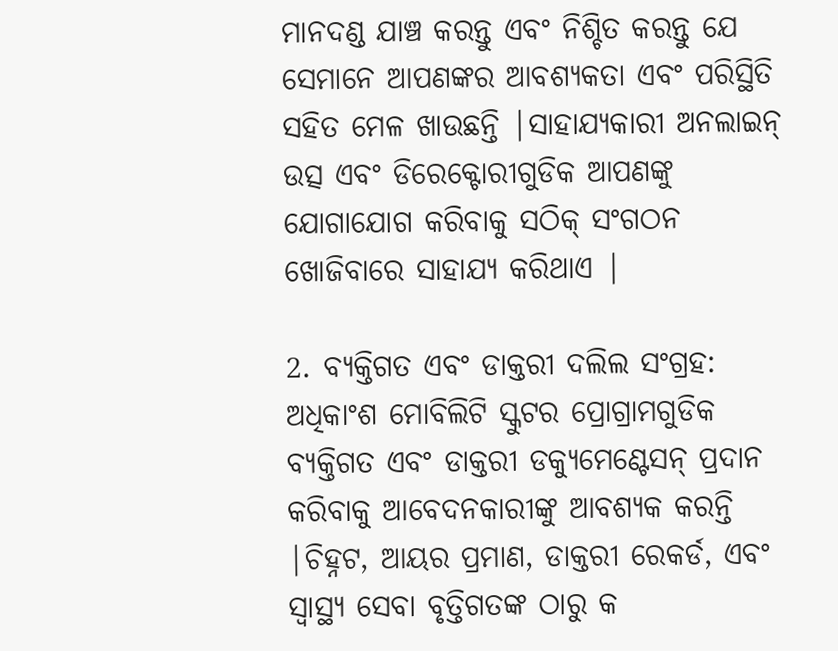ମାନଦଣ୍ଡ ଯାଞ୍ଚ କରନ୍ତୁ ଏବଂ ନିଶ୍ଚିତ କରନ୍ତୁ ଯେ ସେମାନେ ଆପଣଙ୍କର ଆବଶ୍ୟକତା ଏବଂ ପରିସ୍ଥିତି ସହିତ ମେଳ ଖାଉଛନ୍ତି |ସାହାଯ୍ୟକାରୀ ଅନଲାଇନ୍ ଉତ୍ସ ଏବଂ ଡିରେକ୍ଟୋରୀଗୁଡିକ ଆପଣଙ୍କୁ ଯୋଗାଯୋଗ କରିବାକୁ ସଠିକ୍ ସଂଗଠନ ଖୋଜିବାରେ ସାହାଯ୍ୟ କରିଥାଏ |

2. ବ୍ୟକ୍ତିଗତ ଏବଂ ଡାକ୍ତରୀ ଦଲିଲ ସଂଗ୍ରହ:
ଅଧିକାଂଶ ମୋବିଲିଟି ସ୍କୁଟର ପ୍ରୋଗ୍ରାମଗୁଡିକ ବ୍ୟକ୍ତିଗତ ଏବଂ ଡାକ୍ତରୀ ଡକ୍ୟୁମେଣ୍ଟେସନ୍ ପ୍ରଦାନ କରିବାକୁ ଆବେଦନକାରୀଙ୍କୁ ଆବଶ୍ୟକ କରନ୍ତି |ଚିହ୍ନଟ, ଆୟର ପ୍ରମାଣ, ଡାକ୍ତରୀ ରେକର୍ଡ, ଏବଂ ସ୍ୱାସ୍ଥ୍ୟ ସେବା ବୃତ୍ତିଗତଙ୍କ ଠାରୁ କ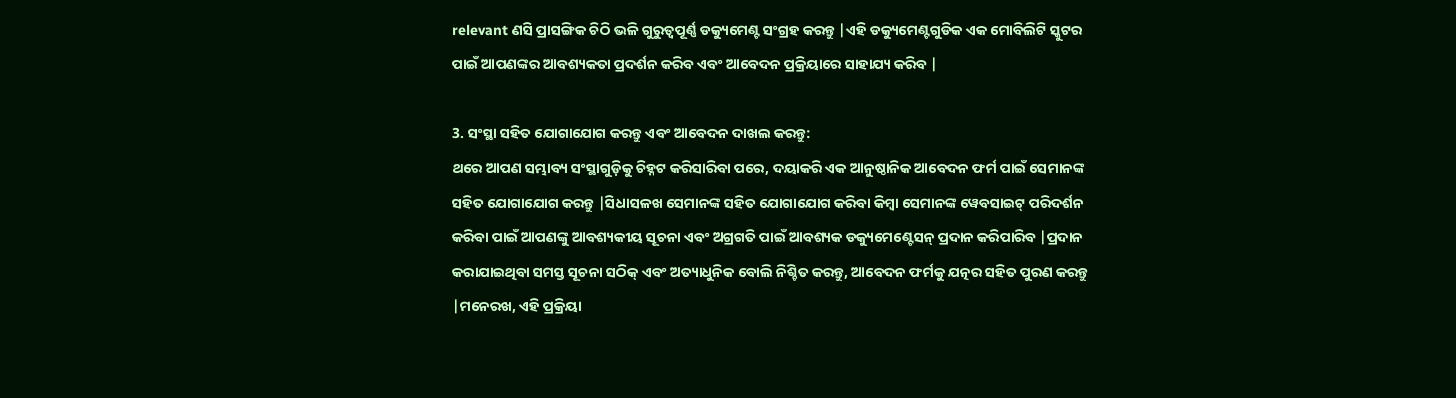relevant ଣସି ପ୍ରାସଙ୍ଗିକ ଚିଠି ଭଳି ଗୁରୁତ୍ୱପୂର୍ଣ୍ଣ ଡକ୍ୟୁମେଣ୍ଟ ସଂଗ୍ରହ କରନ୍ତୁ |ଏହି ଡକ୍ୟୁମେଣ୍ଟଗୁଡିକ ଏକ ମୋବିଲିଟି ସ୍କୁଟର ପାଇଁ ଆପଣଙ୍କର ଆବଶ୍ୟକତା ପ୍ରଦର୍ଶନ କରିବ ଏବଂ ଆବେଦନ ପ୍ରକ୍ରିୟାରେ ସାହାଯ୍ୟ କରିବ |

3. ସଂସ୍ଥା ସହିତ ଯୋଗାଯୋଗ କରନ୍ତୁ ଏବଂ ଆବେଦନ ଦାଖଲ କରନ୍ତୁ:
ଥରେ ଆପଣ ସମ୍ଭାବ୍ୟ ସଂସ୍ଥାଗୁଡ଼ିକୁ ଚିହ୍ନଟ କରିସାରିବା ପରେ, ଦୟାକରି ଏକ ଆନୁଷ୍ଠାନିକ ଆବେଦନ ଫର୍ମ ପାଇଁ ସେମାନଙ୍କ ସହିତ ଯୋଗାଯୋଗ କରନ୍ତୁ |ସିଧାସଳଖ ସେମାନଙ୍କ ସହିତ ଯୋଗାଯୋଗ କରିବା କିମ୍ବା ସେମାନଙ୍କ ୱେବସାଇଟ୍ ପରିଦର୍ଶନ କରିବା ପାଇଁ ଆପଣଙ୍କୁ ଆବଶ୍ୟକୀୟ ସୂଚନା ଏବଂ ଅଗ୍ରଗତି ପାଇଁ ଆବଶ୍ୟକ ଡକ୍ୟୁମେଣ୍ଟେସନ୍ ପ୍ରଦାନ କରିପାରିବ |ପ୍ରଦାନ କରାଯାଇଥିବା ସମସ୍ତ ସୂଚନା ସଠିକ୍ ଏବଂ ଅତ୍ୟାଧୁନିକ ବୋଲି ନିଶ୍ଚିତ କରନ୍ତୁ, ଆବେଦନ ଫର୍ମକୁ ଯତ୍ନର ସହିତ ପୁରଣ କରନ୍ତୁ |ମନେରଖ, ଏହି ପ୍ରକ୍ରିୟା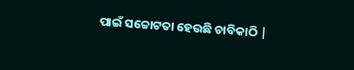ପାଇଁ ସଚ୍ଚୋଟତା ହେଉଛି ଚାବିକାଠି |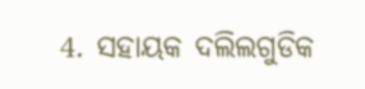4. ସହାୟକ ଦଲିଲଗୁଡିକ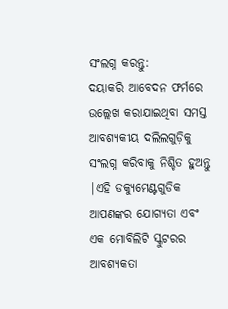ସଂଲଗ୍ନ କରନ୍ତୁ:
ଦୟାକରି ଆବେଦନ ଫର୍ମରେ ଉଲ୍ଲେଖ କରାଯାଇଥିବା ସମସ୍ତ ଆବଶ୍ୟକୀୟ ଦଲିଲଗୁଡ଼ିକୁ ସଂଲଗ୍ନ କରିବାକୁ ନିଶ୍ଚିତ ହୁଅନ୍ତୁ |ଏହି ଡକ୍ୟୁମେଣ୍ଟଗୁଡିକ ଆପଣଙ୍କର ଯୋଗ୍ୟତା ଏବଂ ଏକ ମୋବିଲିଟି ସ୍କୁଟରର ଆବଶ୍ୟକତା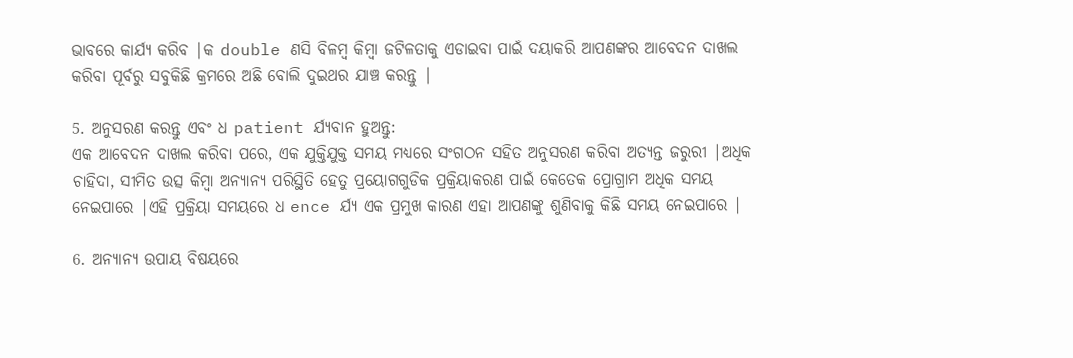ଭାବରେ କାର୍ଯ୍ୟ କରିବ |କ double ଣସି ବିଳମ୍ବ କିମ୍ବା ଜଟିଳତାକୁ ଏଡାଇବା ପାଇଁ ଦୟାକରି ଆପଣଙ୍କର ଆବେଦନ ଦାଖଲ କରିବା ପୂର୍ବରୁ ସବୁକିଛି କ୍ରମରେ ଅଛି ବୋଲି ଦୁଇଥର ଯାଞ୍ଚ କରନ୍ତୁ |

5. ଅନୁସରଣ କରନ୍ତୁ ଏବଂ ଧ patient ର୍ଯ୍ୟବାନ ହୁଅନ୍ତୁ:
ଏକ ଆବେଦନ ଦାଖଲ କରିବା ପରେ, ଏକ ଯୁକ୍ତିଯୁକ୍ତ ସମୟ ମଧ୍ୟରେ ସଂଗଠନ ସହିତ ଅନୁସରଣ କରିବା ଅତ୍ୟନ୍ତ ଜରୁରୀ |ଅଧିକ ଚାହିଦା, ସୀମିତ ଉତ୍ସ କିମ୍ବା ଅନ୍ୟାନ୍ୟ ପରିସ୍ଥିତି ହେତୁ ପ୍ରୟୋଗଗୁଡିକ ପ୍ରକ୍ରିୟାକରଣ ପାଇଁ କେତେକ ପ୍ରୋଗ୍ରାମ ଅଧିକ ସମୟ ନେଇପାରେ |ଏହି ପ୍ରକ୍ରିୟା ସମୟରେ ଧ ence ର୍ଯ୍ୟ ଏକ ପ୍ରମୁଖ କାରଣ ଏହା ଆପଣଙ୍କୁ ଶୁଣିବାକୁ କିଛି ସମୟ ନେଇପାରେ |

6. ଅନ୍ୟାନ୍ୟ ଉପାୟ ବିଷୟରେ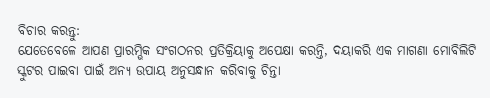ବିଚାର କରନ୍ତୁ:
ଯେତେବେଳେ ଆପଣ ପ୍ରାରମ୍ଭିକ ସଂଗଠନର ପ୍ରତିକ୍ରିୟାକୁ ଅପେକ୍ଷା କରନ୍ତି, ଦୟାକରି ଏକ ମାଗଣା ମୋବିଲିଟି ସ୍କୁଟର ପାଇବା ପାଇଁ ଅନ୍ୟ ଉପାୟ ଅନୁସନ୍ଧାନ କରିବାକୁ ଚିନ୍ତା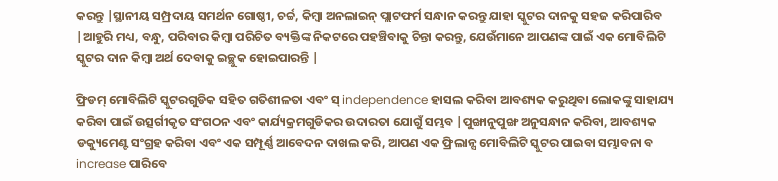କରନ୍ତୁ |ସ୍ଥାନୀୟ ସମ୍ପ୍ରଦାୟ ସମର୍ଥନ ଗୋଷ୍ଠୀ, ଚର୍ଚ୍ଚ, କିମ୍ବା ଅନଲାଇନ୍ ପ୍ଲାଟଫର୍ମ ସନ୍ଧାନ କରନ୍ତୁ ଯାହା ସ୍କୁଟର ଦାନକୁ ସହଜ କରିପାରିବ |ଆହୁରି ମଧ୍ୟ, ବନ୍ଧୁ, ପରିବାର କିମ୍ବା ପରିଚିତ ବ୍ୟକ୍ତିଙ୍କ ନିକଟରେ ପହଞ୍ଚିବାକୁ ଚିନ୍ତା କରନ୍ତୁ, ଯେଉଁମାନେ ଆପଣଙ୍କ ପାଇଁ ଏକ ମୋବିଲିଟି ସ୍କୁଟର ଦାନ କିମ୍ବା ଅର୍ଥ ଦେବାକୁ ଇଚ୍ଛୁକ ହୋଇପାରନ୍ତି |

ଫ୍ରିଡମ୍ ମୋବିଲିଟି ସ୍କୁଟରଗୁଡିକ ସହିତ ଗତିଶୀଳତା ଏବଂ ସ୍ independence ହାସଲ କରିବା ଆବଶ୍ୟକ କରୁଥିବା ଲୋକଙ୍କୁ ସାହାଯ୍ୟ କରିବା ପାଇଁ ଉତ୍ସର୍ଗୀକୃତ ସଂଗଠନ ଏବଂ କାର୍ଯ୍ୟକ୍ରମଗୁଡିକର ଉଦାରତା ଯୋଗୁଁ ସମ୍ଭବ |ପୁଙ୍ଖାନୁପୁଙ୍ଖ ଅନୁସନ୍ଧାନ କରିବା, ଆବଶ୍ୟକ ଡକ୍ୟୁମେଣ୍ଟ ସଂଗ୍ରହ କରିବା ଏବଂ ଏକ ସମ୍ପୂର୍ଣ୍ଣ ଆବେଦନ ଦାଖଲ କରି, ଆପଣ ଏକ ଫ୍ରିଲାନ୍ସ ମୋବିଲିଟି ସ୍କୁଟର ପାଇବା ସମ୍ଭାବନା ବ increase ପାରିବେ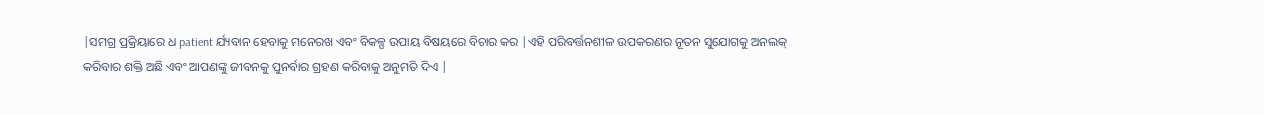|ସମଗ୍ର ପ୍ରକ୍ରିୟାରେ ଧ patient ର୍ଯ୍ୟବାନ ହେବାକୁ ମନେରଖ ଏବଂ ବିକଳ୍ପ ଉପାୟ ବିଷୟରେ ବିଚାର କର |ଏହି ପରିବର୍ତ୍ତନଶୀଳ ଉପକରଣର ନୂତନ ସୁଯୋଗକୁ ଅନଲକ୍ କରିବାର ଶକ୍ତି ଅଛି ଏବଂ ଆପଣଙ୍କୁ ଜୀବନକୁ ପୁନର୍ବାର ଗ୍ରହଣ କରିବାକୁ ଅନୁମତି ଦିଏ |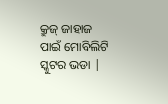କ୍ରୁଜ୍ ଜାହାଜ ପାଇଁ ମୋବିଲିଟି ସ୍କୁଟର ଭଡା |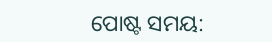ପୋଷ୍ଟ ସମୟ: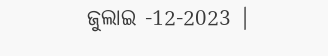ଜୁଲାଇ -12-2023 |